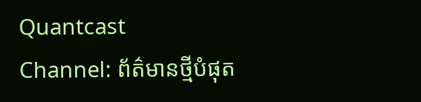Quantcast
Channel: ព័ត៌មានថ្មីបំផុត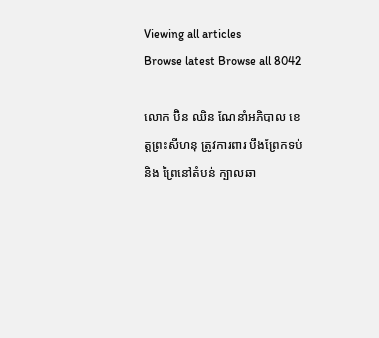Viewing all articles
Browse latest Browse all 8042

លោក ប៊ិន ឈិន ណែនាំអភិបាល ខេត្តព្រះសីហនុ ត្រូវការពារ បឹងព្រែកទប់ និង ព្រៃនៅតំបន់ ក្បាលឆា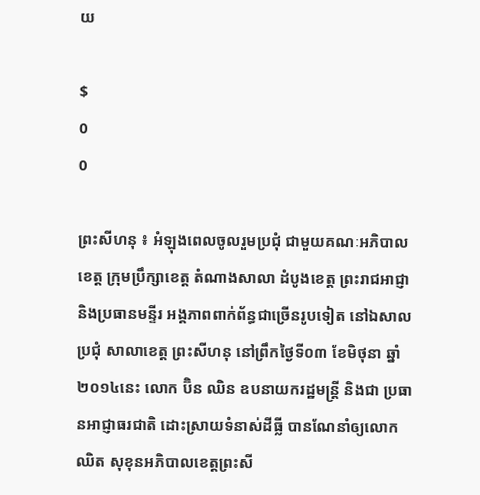យ

$
0
0

ព្រះសីហនុ ៖ អំឡុងពេលចូលរួមប្រជុំ ជាមួយគណៈអភិបាលខេត្ត ក្រុមប្រឹក្សាខេត្ត តំណាងសាលា ដំបូងខេត្ត ព្រះរាជអាជ្ញា និងប្រធានមន្ទីរ អង្គភាពពាក់ព័ន្ធជាច្រើនរូបទៀត នៅឯសាលប្រជុំ សាលាខេត្ត ព្រះសីហនុ នៅព្រឹកថ្ងៃទី០៣ ខែមិថុនា ឆ្នាំ២០១៤នេះ លោក ប៊ិន ឈិន ឧបនាយករដ្ឋមន្រ្តី និងជា ប្រធានអាជ្ញាធរជាតិ ដោះស្រាយទំនាស់ដីធ្លី បានណែនាំឲ្យលោក ឈិត សុខុនអភិបាលខេត្តព្រះសី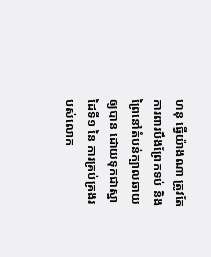ហនុ ធ្វើយ៉ាងណា ត្រូវតែការពារបឹងព្រែកទប់ និងព្រៃនៅតំបន់ក្បាលឆាយឲ្យបាន ដោយទុកជាស្នាដៃទី១ នៃ ការគ្រប់គ្រងរបស់លោក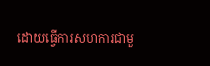ដោយធ្វើការសហការជាមួ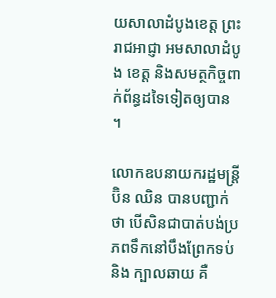យសាលាដំបូងខេត្ត ព្រះរាជអាជ្ញា អមសាលាដំបូង ខេត្ត និងសមត្ថកិច្ចពាក់ព័ន្ធដទៃទៀតឲ្យបាន ។

លោកឧបនាយករដ្ឋមន្រ្តី ប៊ិន ឈិន បានបញ្ជាក់ ថា បើសិនជាបាត់បង់ប្រភពទឹកនៅបឹងព្រែកទប់ និង ក្បាលឆាយ គឺ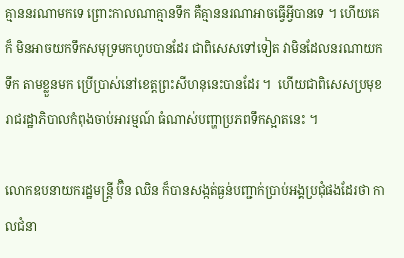គ្មាននរណាមកទេ ព្រោះកាលណាគ្មានទឹក គឺគ្មាននរណាអាចធ្វើអ្វីបានទេ ។ ហើយគេក៏ មិនអាចយកទឹកសមុទ្រមកហូបបានដែរ ជាពិសេសទៅទៀត វាមិនដែលនរណាយកទឹក តាមខ្លួនមក ប្រើប្រាស់នៅខេត្តព្រះសីហនុនេះបានដែរ ។  ហើយជាពិសេសប្រមុខរាជរដ្ឋាភិបាលកំពុងចាប់អារម្មណ៍ ធំណាស់បញ្ហាប្រភពទឹកស្អាតនេះ ។

លោកឧបនាយករដ្ឋមន្រ្តី ប៊ិន ឈិន ក៏បានសង្កត់ធ្ងន់បញ្ជាក់ប្រាប់អង្គប្រជុំផងដែរថា កាលជំនា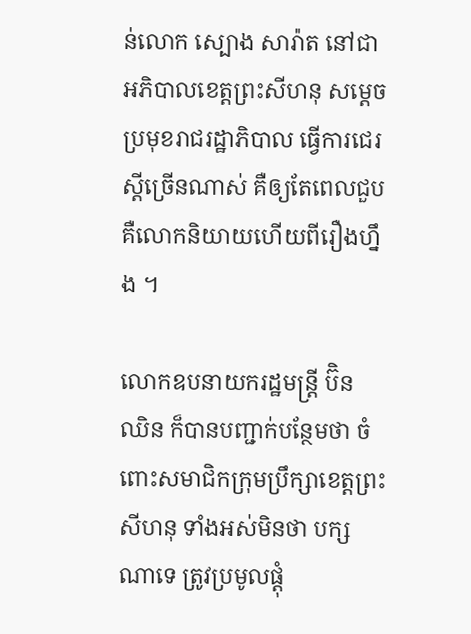ន់លោក ស្បោង សារ៉ាត នៅជាអភិបាលខេត្តព្រះសីហនុ សម្តេចប្រមុខរាជរដ្ឋាភិបាល ធ្វើការជេរស្តីច្រើនណាស់ គឺឲ្យតែពេលជួប គឺលោកនិយាយហើយពីរឿងហ្នឹង ។

លោកឧបនាយករដ្ឋមន្រ្តី ប៊ិន ឈិន ក៏បានបញ្ជាក់បន្ថែមថា ចំពោះសមាជិកក្រុមប្រឹក្សាខេត្តព្រះសីហនុ ទាំងអស់មិនថា បក្សណាទេ ត្រូវប្រមូលផ្តុំ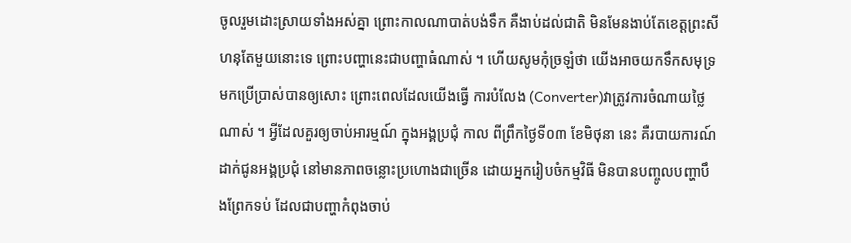ចូលរួមដោះស្រាយទាំងអស់គ្នា ព្រោះកាលណាបាត់បង់ទឹក គឺងាប់ដល់ជាតិ មិនមែនងាប់តែខេត្តព្រះសីហនុតែមួយនោះទេ ព្រោះបញ្ហានេះជាបញ្ហាធំណាស់ ។ ហើយសូមកុំច្រឡំថា យើងអាចយកទឹកសមុទ្រ មកប្រើប្រាស់បានឲ្យសោះ ព្រោះពេលដែលយើងធ្វើ ការបំលែង (Converter)វាត្រូវការចំណាយថ្លៃណាស់ ។ អ្វីដែលគួរឲ្យចាប់អារម្មណ៍ ក្នុងអង្គប្រជុំ កាល ពីព្រឹកថ្ងៃទី០៣ ខែមិថុនា នេះ គឺរបាយការណ៍ដាក់ជូនអង្គប្រជុំ នៅមានភាពចន្លោះប្រហោងជាច្រើន ដោយអ្នករៀបចំកម្មវិធី មិនបានបញ្ចូលបញ្ហាបឹងព្រែកទប់ ដែលជាបញ្ហាកំពុងចាប់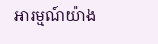អារម្មណ៍យ៉ាង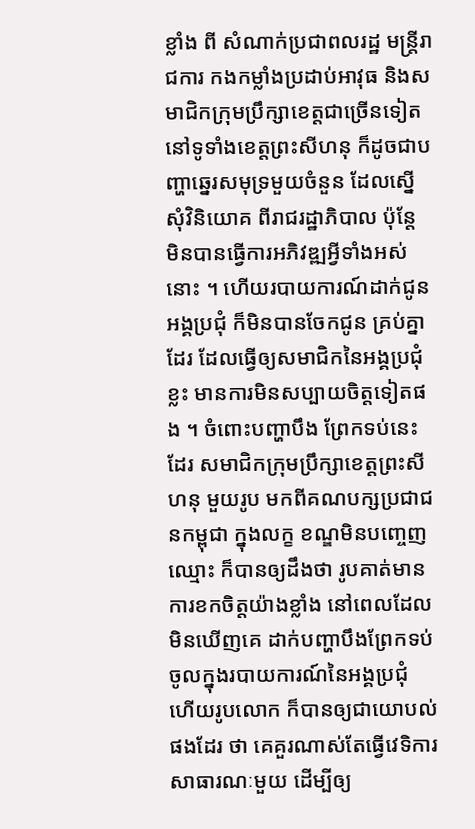ខ្លាំង ពី សំណាក់ប្រជាពលរដ្ឋ មន្រ្តីរាជការ កងកម្លាំងប្រដាប់អាវុធ និងសមាជិកក្រុមប្រឹក្សាខេត្តជាច្រើនទៀត នៅទូទាំងខេត្តព្រះសីហនុ ក៏ដូចជាបញ្ហាឆ្នេរសមុទ្រមួយចំនួន ដែលស្នើសុំវិនិយោគ ពីរាជរដ្ឋាភិបាល ប៉ុន្តែ មិនបានធ្វើការអភិវឌ្ឍអ្វីទាំងអស់នោះ ។ ហើយរបាយការណ៍ដាក់ជូនអង្គប្រជុំ ក៏មិនបានចែកជូន គ្រប់គ្នាដែរ ដែលធ្វើឲ្យសមាជិកនៃអង្គប្រជុំខ្លះ មានការមិនសប្បាយចិត្តទៀតផង ។ ចំពោះបញ្ហាបឹង ព្រែកទប់នេះដែរ សមាជិកក្រុមប្រឹក្សាខេត្តព្រះសីហនុ មួយរូប មកពីគណបក្សប្រជាជនកម្ពុជា ក្នុងលក្ខ ខណ្ឌមិនបញ្ចេញឈ្មោះ ក៏បានឲ្យដឹងថា រូបគាត់មានការខកចិត្តយ៉ាងខ្លាំង នៅពេលដែលមិនឃើញគេ ដាក់បញ្ហាបឹងព្រែកទប់ ចូលក្នុងរបាយការណ៍នៃអង្គប្រជុំ ហើយរូបលោក ក៏បានឲ្យជាយោបល់ផងដែរ ថា គេគួរណាស់តែធ្វើវេទិការសាធារណៈមួយ ដើម្បីឲ្យ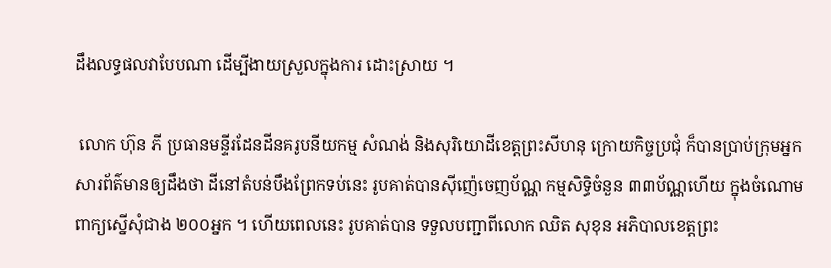ដឹងលទ្ធផលវាបែបណា ដើម្បីងាយស្រួលក្នុងការ ដោះស្រាយ ។

 លោក ហ៊ុន ភី ប្រធានមន្ទីរដែនដីនគរូបនីយកម្ម សំណង់ និងសុរិយោដីខេត្តព្រះសីហនុ ក្រោយកិច្ចប្រជុំ ក៏បានប្រាប់ក្រុមអ្នកសារព័ត៌មានឲ្យដឹងថា ដីនៅតំបន់បឹងព្រែកទប់នេះ រូបគាត់បានស៊ីញ៉េចេញប័ណ្ណ កម្មសិទ្ធិចំនួន ៣៣ប័ណ្ណហើយ ក្នុងចំណោមពាក្យស្នើសុំជាង ២០០អ្នក ។ ហើយពេលនេះ រូបគាត់បាន ទទួលបញ្ជាពីលោក ឈិត សុខុន អភិបាលខេត្តព្រះ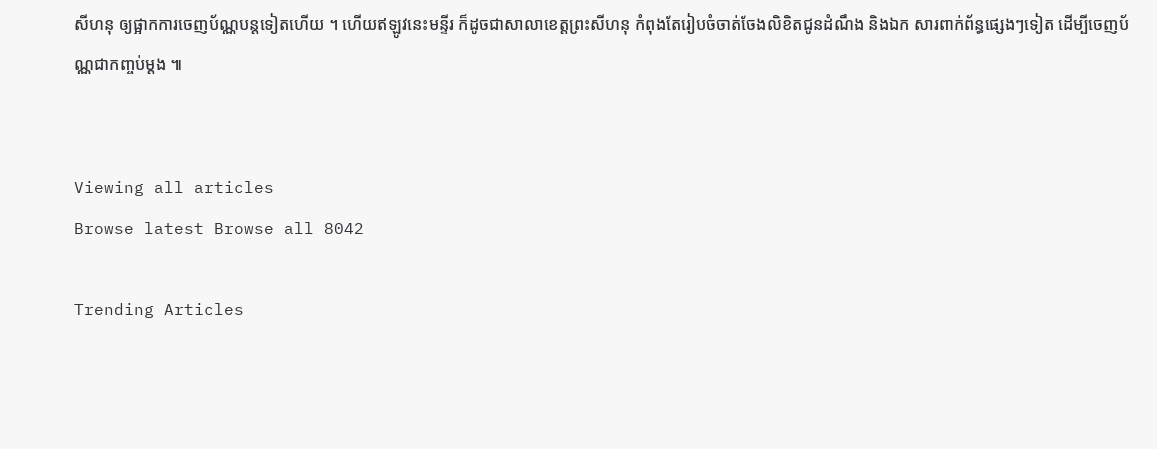សីហនុ ឲ្យផ្អាកការចេញប័ណ្ណបន្តទៀតហើយ ។ ហើយឥឡូវនេះមន្ទីរ ក៏ដូចជាសាលាខេត្តព្រះសីហនុ កំពុងតែរៀបចំចាត់ចែងលិខិតជូនដំណឹង និងឯក សារពាក់ព័ន្ធផ្សេងៗទៀត ដើម្បីចេញប័ណ្ណជាកញ្ចប់ម្តង ៕


Viewing all articles
Browse latest Browse all 8042

Trending Articles